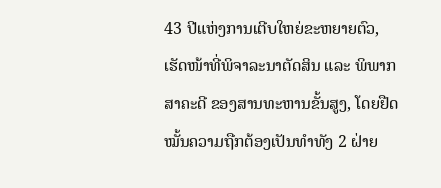43 ປີແຫ່ງການເຕີບໃຫຍ່ຂະຫຍາຍຕົວ, ເຮັດໜ້າທີ່ພິຈາລະນາຕັດສິນ ແລະ ພິພາກສາຄະດີ ຂອງສານທະຫານຂັ້ນສູງ, ໂດຍຢືດໝັ້ນຄວາມຖືກຕ້ອງເປັນທໍາທັງ 2 ຝ່າຍ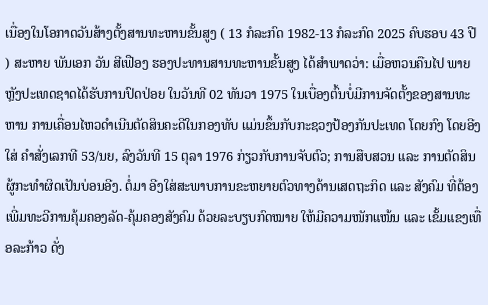ເນື່ອງໃນໂອກາດວັນສ້າງຕັ້ງສານທະຫານຂັ້ນສູງ ( 13 ກໍລະກົດ 1982-13 ກໍລະກົດ 2025 ຄົບຮອບ 43 ປີ ) ສະຫາຍ ພັນເອກ ວັນ ສີເຟືອງ ຮອງປະທານສານທະຫານຂັ້ນສູງ ໄດ້ສໍາພາດວ່າ: ເມື່ອຫວນຄືນໄປ ພາຍຫຼັງປະເທດຊາດໄດ້ຮັບການປົດປ່ອຍ ໃນວັນທີ 02 ທັນວາ 1975 ໃນເບື່ອງຕົ້ນບໍ່ມີການຈັດຕັ້ງຂອງສານທະຫານ ການເຄື່ອນໄຫວດໍາເນີນຕັດສິນຄະດີໃນກອງທັບ ແມ່ນຂຶ້ນກັບກະຊວງປ້ອງກັນປະເທດ ໂດຍກົງ ໂດຍອີງໃສ່ ຄໍາສັ່ງເລກທີ 53/ນຍ, ລົງວັນທີ 15 ຕຸລາ 1976 ກ່ຽວກັບການຈັບຕົວ; ການສືບສວນ ແລະ ການຕັດສິນຜູ້ກະທໍາຜິດເປັນບ່ອນອີງ. ຕໍ່ມາ ອີງໃສ່ສະພາບການຂະຫຍາຍຕົວທາງດ້ານເສດຖະກິດ ແລະ ສັງຄົມ ທີ່ຕ້ອງເພີ່ມທະວີການຄຸ້ມຄອງລັດ-ຄຸ້ມຄອງສັງຄົມ ດ້ວຍລະບຽບກົດໝາຍ ໃຫ້ມີຄວາມໜັກແໜ້ນ ແລະ ເຂັ້ມແຂງເທື່ອລະກ້າວ ດັ່ງ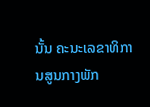ນັ້ນ ຄະນະເລຂາທິການສູນກາງພັກ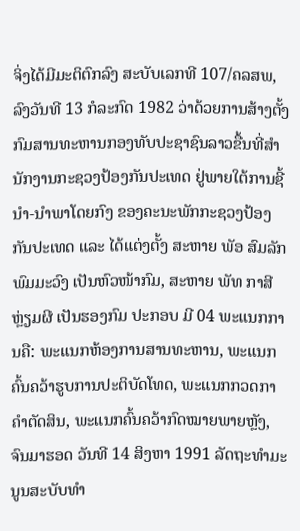ຈິ່ງໄດ້ມີມະຕິຕົກລົງ ສະບັບເລກທີ 107/ຄລສພ, ລົງວັນທີ 13 ກໍລະກົດ 1982 ວ່າດ້ວຍການສ້າງຕັ້ງ ກົມສານທະຫານກອງທັບປະຊາຊົນລາວຂື້ນທີ່ສຳນັກງານກະຊວງປ້ອງກັນປະເທດ ຢູ່ພາຍໃຕ້ການຊີ້ນໍາ-ນໍາພາໂດຍກົງ ຂອງຄະນະພັກກະຊວງປ້ອງກັນປະເທດ ແລະ ໄດ້ແຕ່ງຕັ້ງ ສະຫາຍ ພັອ ສົມລັກ ພົມມະວົງ ເປັນຫົວໜ້າກົມ, ສະຫາຍ ພັທ ກາສີ ຫຼ່ຽມຜີ ເປັນຮອງກົມ ປະກອບ ມີ 04 ພະແນກການຄື: ພະແນກຫ້ອງການສານທະຫານ, ພະແນກຄົ້ນຄວ້າຮູບການປະຕິບັດໂທດ, ພະແນກກວດກາຄໍາຕັດສິນ, ພະແນກຄົ້ນຄວ້າກົດໝາຍພາຍຫຼັງ, ຈົນມາຮອດ ວັນທີ 14 ສິງຫາ 1991 ລັດຖະທໍາມະນູນສະບັບທໍາ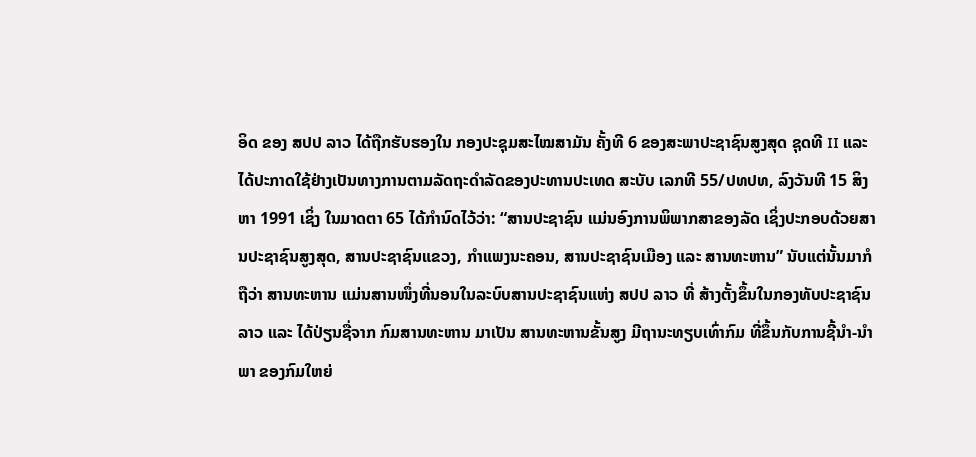ອິດ ຂອງ ສປປ ລາວ ໄດ້ຖືກຮັບຮອງໃນ ກອງປະຊຸມສະໄໝສາມັນ ຄັ້ງທີ 6 ຂອງສະພາປະຊາຊົນສູງສຸດ ຊຸດທີ II ແລະ ໄດ້ປະກາດໃຊ້ຢ່າງເປັນທາງການຕາມລັດຖະດຳລັດຂອງປະທານປະເທດ ສະບັບ ເລກທີ 55/ປທປທ, ລົງວັນທີ 15 ສິງຫາ 1991 ເຊິ່ງ ໃນມາດຕາ 65 ໄດ້ກໍານົດໄວ້ວ່າ: “ສານປະຊາຊົນ ແມ່ນອົງການພິພາກສາຂອງລັດ ເຊິ່ງປະກອບດ້ວຍສານປະຊາຊົນສູງສຸດ, ສານປະຊາຊົນແຂວງ, ກຳແພງນະຄອນ, ສານປະຊາຊົນເມືອງ ແລະ ສານທະຫານ” ນັບແຕ່ນັ້ນມາກໍຖືວ່າ ສານທະຫານ ແມ່ນສານໜຶ່ງທີ່ນອນໃນລະບົບສານປະຊາຊົນແຫ່ງ ສປປ ລາວ ທີ່ ສ້າງຕັ້ງຂຶ້ນໃນກອງທັບປະຊາຊົນລາວ ແລະ ໄດ້ປ່ຽນຊື່ຈາກ ກົມສານທະຫານ ມາເປັນ ສານທະຫານຂັ້ນສູງ ມີຖານະທຽບເທົ່າກົມ ທີ່ຂຶ້ນກັບການຊີ້ນໍາ-ນໍາພາ ຂອງກົມໃຫຍ່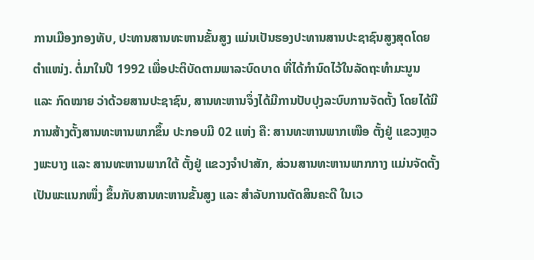ການເມືອງກອງທັບ, ປະທານສານທະຫານຂັ້ນສູງ ແມ່ນເປັນຮອງປະທານສານປະຊາຊົນສູງສຸດໂດຍຕຳແໜ່ງ. ຕໍ່ມາໃນປີ 1992 ເພື່ອປະຕິບັດຕາມພາລະບົດບາດ ທີ່ໄດ້ກໍານົດໄວ້ໃນລັດຖະທຳມະນູນ ແລະ ກົດໝາຍ ວ່າດ້ວຍສານປະຊາຊົນ, ສານທະຫານຈຶ່ງໄດ້ມີການປັບປຸງລະບົບການຈັດຕັ້ງ ໂດຍໄດ້ມີການສ້າງຕັ້ງສານທະຫານພາກຂຶ້ນ ປະກອບມີ 02 ແຫ່ງ ຄື: ສານທະຫານພາກເໜືອ ຕັ້ງຢູ່ ແຂວງຫຼວງພະບາງ ແລະ ສານທະຫານພາກໃຕ້ ຕັ້ງຢູ່ ແຂວງຈຳປາສັກ, ສ່ວນສານທະຫານພາກກາງ ແມ່ນຈັດຕັ້ງເປັນພະແນກໜຶ່ງ ຂຶ້ນກັບສານທະຫານຂັ້ນສູງ ແລະ ສໍາລັບການຕັດສິນຄະດີ ໃນເວ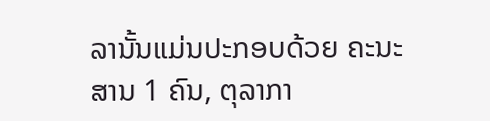ລານັ້ນແມ່ນປະກອບດ້ວຍ ຄະນະສານ 1 ຄົນ, ຕຸລາກາ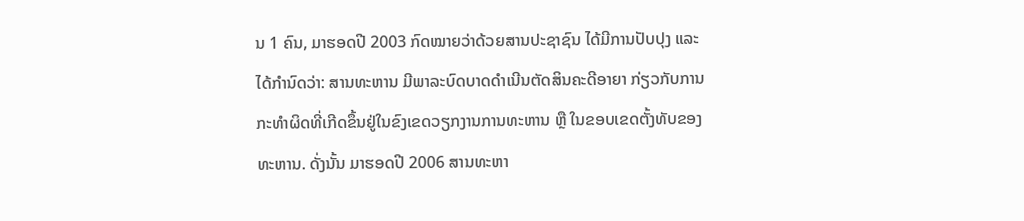ນ 1 ຄົນ, ມາຮອດປີ 2003 ກົດໝາຍວ່າດ້ວຍສານປະຊາຊົນ ໄດ້ມີການປັບປຸງ ແລະ ໄດ້ກໍານົດວ່າ: ສານທະຫານ ມີພາລະບົດບາດດໍາເນີນຕັດສິນຄະດີອາຍາ ກ່ຽວກັບການກະທຳຜິດທີ່ເກີດຂຶ້ນຢູ່ໃນຂົງເຂດວຽກງານການທະຫານ ຫຼື ໃນຂອບເຂດຕັ້ງທັບຂອງທະຫານ. ດັ່ງນັ້ນ ມາຮອດປີ 2006 ສານທະຫາ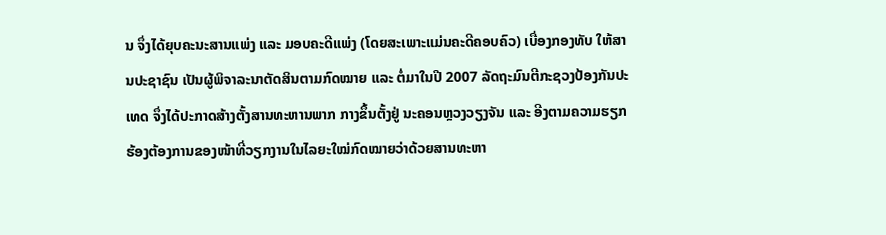ນ ຈຶ່ງໄດ້ຍຸບຄະນະສານແພ່ງ ແລະ ມອບຄະດີແພ່ງ (ໂດຍສະເພາະແມ່ນຄະດີຄອບຄົວ) ເບື່ອງກອງທັບ ໃຫ້ສານປະຊາຊົນ ເປັນຜູ້ພິຈາລະນາຕັດສິນຕາມກົດໝາຍ ແລະ ຕໍ່ມາໃນປີ 2007 ລັດຖະມົນຕີກະຊວງປ້ອງກັນປະເທດ ຈຶ່ງໄດ້ປະກາດສ້າງຕັ້ງສານທະຫານພາກ ກາງຂຶ້ນຕັ້ງຢູ່ ນະຄອນຫຼວງວຽງຈັນ ແລະ ອີງຕາມຄວາມຮຽກຮ້ອງຕ້ອງການຂອງໜ້າທີ່ວຽກງານໃນໄລຍະໃໝ່ກົດໝາຍວ່າດ້ວຍສານທະຫາ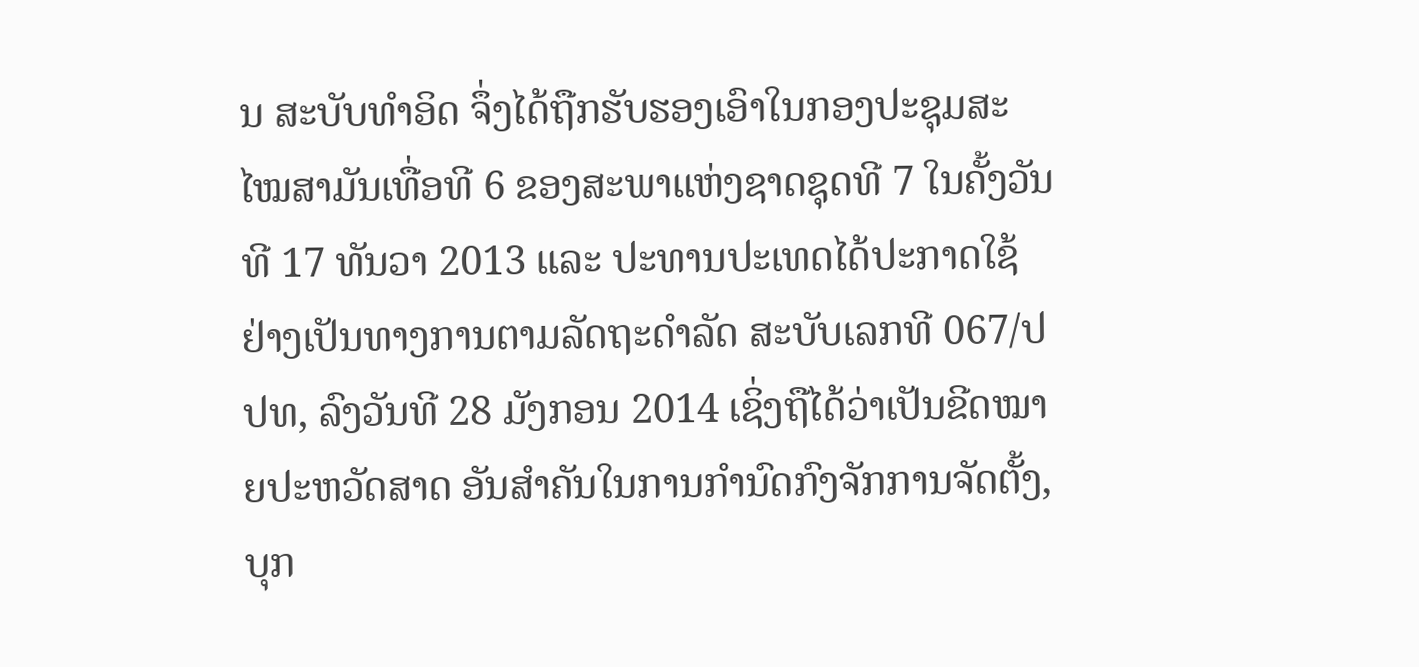ນ ສະບັບທຳອິດ ຈຶ່ງໄດ້ຖືກຮັບຮອງເອົາໃນກອງປະຊຸມສະໄໝສາມັນເທື່ອທີ 6 ຂອງສະພາແຫ່ງຊາດຊຸດທີ 7 ໃນຄັ້ງວັນທີ 17 ທັນວາ 2013 ແລະ ປະທານປະເທດໄດ້ປະກາດໃຊ້ຢ່າງເປັນທາງການຕາມລັດຖະດໍາລັດ ສະບັບເລກທີ 067/ປປທ, ລົງວັນທີ 28 ມັງກອນ 2014 ເຊິ່ງຖືໄດ້ວ່າເປັນຂີດໝາຍປະຫວັດສາດ ອັນສໍາຄັນໃນການກໍານົດກົງຈັກການຈັດຕັ້ງ, ບຸກ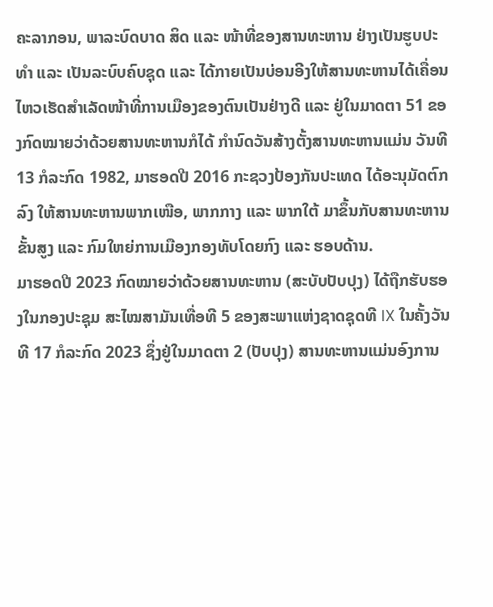ຄະລາກອນ, ພາລະບົດບາດ ສິດ ແລະ ໜ້າທີ່ຂອງສານທະຫານ ຢ່າງເປັນຮູບປະທຳ ແລະ ເປັນລະບົບຄົບຊຸດ ແລະ ໄດ້ກາຍເປັນບ່ອນອີງໃຫ້ສານທະຫານໄດ້ເຄື່ອນໄຫວເຮັດສໍາເລັດໜ້າທີ່ການເມືອງຂອງຕົນເປັນຢ່າງດີ ແລະ ຢູ່ໃນມາດຕາ 51 ຂອງກົດໝາຍວ່າດ້ວຍສານທະຫານກໍໄດ້ ກໍານົດວັນສ້າງຕັ້ງສານທະຫານແມ່ນ ວັນທີ 13 ກໍລະກົດ 1982, ມາຮອດປີ 2016 ກະຊວງປ້ອງກັນປະເທດ ໄດ້ອະນຸມັດຕົກລົງ ໃຫ້ສານທະຫານພາກເໜືອ, ພາກກາງ ແລະ ພາກໃຕ້ ມາຂຶ້ນກັບສານທະຫານຂັ້ນສູງ ແລະ ກົມໃຫຍ່ການເມືອງກອງທັບໂດຍກົງ ແລະ ຮອບດ້ານ.
ມາຮອດປີ 2023 ກົດໝາຍວ່າດ້ວຍສານທະຫານ (ສະບັບປັບປຸງ) ໄດ້ຖືກຮັບຮອງໃນກອງປະຊຸມ ສະໄໝສາມັນເທື່ອທີ 5 ຂອງສະພາແຫ່ງຊາດຊຸດທີ IX ໃນຄັ້ງວັນທີ 17 ກໍລະກົດ 2023 ຊຶ່ງຢູ່ໃນມາດຕາ 2 (ປັບປຸງ) ສານທະຫານແມ່ນອົງການ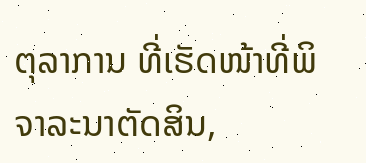ຕຸລາການ ທີ່ເຮັດໜ້າທີ່ພິຈາລະນາຕັດສິນ,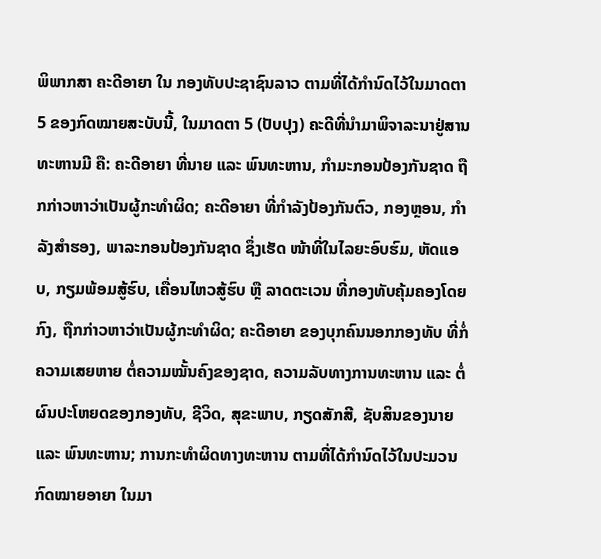ພິພາກສາ ຄະດີອາຍາ ໃນ ກອງທັບປະຊາຊົນລາວ ຕາມທີ່ໄດ້ກຳນົດໄວ້ໃນມາດຕາ 5 ຂອງກົດໝາຍສະບັບນີ້, ໃນມາດຕາ 5 (ປັບປຸງ) ຄະດີທີ່ນໍາມາພິຈາລະນາຢູ່ສານທະຫານມີ ຄື: ຄະດີອາຍາ ທີ່ນາຍ ແລະ ພົນທະຫານ, ກຳມະກອນປ້ອງກັນຊາດ ຖືກກ່າວຫາວ່າເປັນຜູ້ກະທໍາຜິດ; ຄະດີອາຍາ ທີ່ກໍາລັງປ້ອງກັນຕົວ, ກອງຫຼອນ, ກໍາລັງສໍາຮອງ, ພາລະກອນປ້ອງກັນຊາດ ຊຶ່ງເຮັດ ໜ້າທີ່ໃນໄລຍະອົບຮົມ, ຫັດແອບ, ກຽມພ້ອມສູ້ຮົບ, ເຄື່ອນໄຫວສູ້ຮົບ ຫຼື ລາດຕະເວນ ທີ່ກອງທັບຄຸ້ມຄອງໂດຍກົງ, ຖືກກ່າວຫາວ່າເປັນຜູ້ກະທໍາຜິດ; ຄະດີອາຍາ ຂອງບຸກຄົນນອກກອງທັບ ທີ່ກໍ່ຄວາມເສຍຫາຍ ຕໍ່ຄວາມໝັ້ນຄົງຂອງຊາດ, ຄວາມລັບທາງການທະຫານ ແລະ ຕໍ່ຜົນປະໂຫຍດຂອງກອງທັບ, ຊີວິດ, ສຸຂະພາບ, ກຽດສັກສີ, ຊັບສິນຂອງນາຍ ແລະ ພົນທະຫານ; ການກະທໍາຜິດທາງທະຫານ ຕາມທີ່ໄດ້ກຳນົດໄວ້ໃນປະມວນກົດໝາຍອາຍາ ໃນມາ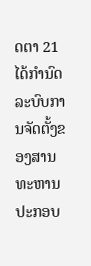ດຕາ 21 ໄດ້ກໍານົດລະບົບການຈັດຕັ້ງຂອງສານທະຫານ ປະກອບ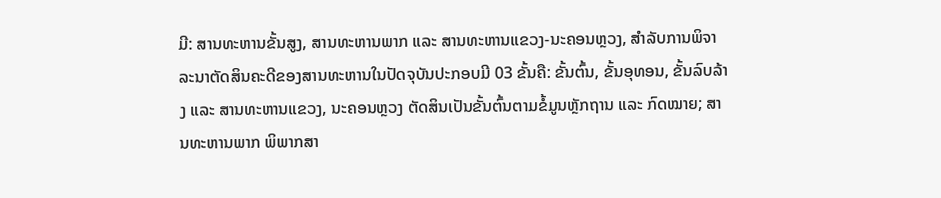ມີ: ສານທະຫານຂັ້ນສູງ, ສານທະຫານພາກ ແລະ ສານທະຫານແຂວງ-ນະຄອນຫຼວງ, ສໍາລັບການພິຈາລະນາຕັດສິນຄະດີຂອງສານທະຫານໃນປັດຈຸບັນປະກອບມີ 03 ຂັ້ນຄື: ຂັ້ນຕົ້ນ, ຂັ້ນອຸທອນ, ຂັ້ນລົບລ້າງ ແລະ ສານທະຫານແຂວງ, ນະຄອນຫຼວງ ຕັດສິນເປັນຂັ້ນຕົ້ນຕາມຂໍ້ມູນຫຼັກຖານ ແລະ ກົດໝາຍ; ສານທະຫານພາກ ພິພາກສາ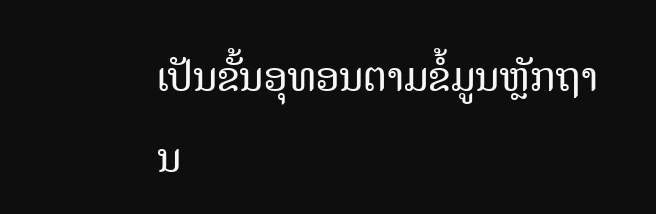ເປັນຂັ້ນອຸທອນຕາມຂໍ້ມູນຫຼັກຖານ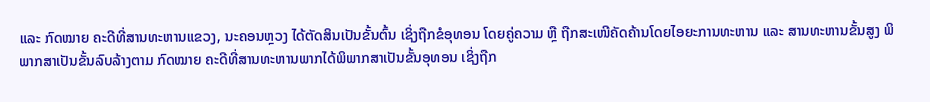ແລະ ກົດໝາຍ ຄະດີທີ່ສານທະຫານແຂວງ, ນະຄອນຫຼວງ ໄດ້ຕັດສິນເປັນຂັ້ນຕົ້ນ ເຊິ່ງຖືກຂໍອຸທອນ ໂດຍຄູ່ຄວາມ ຫຼື ຖືກສະເໜີຄັດຄ້ານໂດຍໄອຍະການທະຫານ ແລະ ສານທະຫານຂັ້ນສູງ ພິພາກສາເປັນຂັ້ນລົບລ້າງຕາມ ກົດໝາຍ ຄະດີທີ່ສານທະຫານພາກໄດ້ພິພາກສາເປັນຂັ້ນອຸທອນ ເຊິ່ງຖືກ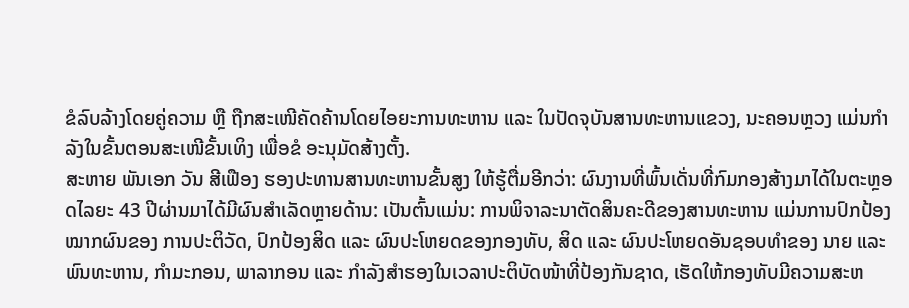ຂໍລົບລ້າງໂດຍຄູ່ຄວາມ ຫຼື ຖືກສະເໜີຄັດຄ້ານໂດຍໄອຍະການທະຫານ ແລະ ໃນປັດຈຸບັນສານທະຫານແຂວງ, ນະຄອນຫຼວງ ແມ່ນກໍາລັງໃນຂັ້ນຕອນສະເໜີຂັ້ນເທິງ ເພື່ອຂໍ ອະນຸມັດສ້າງຕັ້ງ.
ສະຫາຍ ພັນເອກ ວັນ ສີເຟືອງ ຮອງປະທານສານທະຫານຂັ້ນສູງ ໃຫ້ຮູ້ຕື່ມອີກວ່າ: ຜົນງານທີ່ພົ້ນເດັ່ນທີ່ກົມກອງສ້າງມາໄດ້ໃນຕະຫຼອດໄລຍະ 43 ປີຜ່ານມາໄດ້ມີຜົນສໍາເລັດຫຼາຍດ້ານ: ເປັນຕົ້ນແມ່ນ: ການພິຈາລະນາຕັດສິນຄະດີຂອງສານທະຫານ ແມ່ນການປົກປ້ອງໝາກຜົນຂອງ ການປະຕິວັດ, ປົກປ້ອງສິດ ແລະ ຜົນປະໂຫຍດຂອງກອງທັບ, ສິດ ແລະ ຜົນປະໂຫຍດອັນຊອບທຳຂອງ ນາຍ ແລະ ພົນທະຫານ, ກຳມະກອນ, ພາລາກອນ ແລະ ກໍາລັງສໍາຮອງໃນເວລາປະຕິບັດໜ້າທີ່ປ້ອງກັນຊາດ, ເຮັດໃຫ້ກອງທັບມີຄວາມສະຫ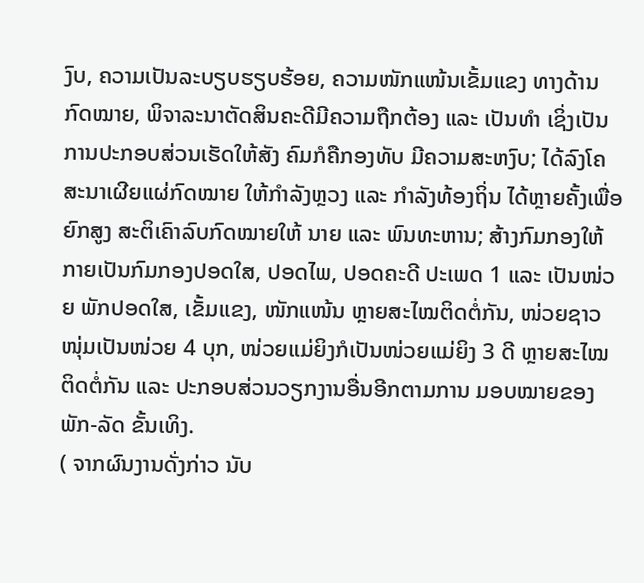ງົບ, ຄວາມເປັນລະບຽບຮຽບຮ້ອຍ, ຄວາມໜັກແໜ້ນເຂັ້ມແຂງ ທາງດ້ານກົດໝາຍ, ພິຈາລະນາຕັດສິນຄະດີມີຄວາມຖືກຕ້ອງ ແລະ ເປັນທຳ ເຊິ່ງເປັນການປະກອບສ່ວນເຮັດໃຫ້ສັງ ຄົມກໍຄືກອງທັບ ມີຄວາມສະຫງົບ; ໄດ້ລົງໂຄສະນາເຜີຍແຜ່ກົດໝາຍ ໃຫ້ກຳລັງຫຼວງ ແລະ ກໍາລັງທ້ອງຖິ່ນ ໄດ້ຫຼາຍຄັ້ງເພື່ອຍົກສູງ ສະຕິເຄົາລົບກົດໝາຍໃຫ້ ນາຍ ແລະ ພົນທະຫານ; ສ້າງກົມກອງໃຫ້ກາຍເປັນກົມກອງປອດໃສ, ປອດໄພ, ປອດຄະດີ ປະເພດ 1 ແລະ ເປັນໜ່ວຍ ພັກປອດໃສ, ເຂັ້ມແຂງ, ໜັກແໜ້ນ ຫຼາຍສະໄໝຕິດຕໍ່ກັນ, ໜ່ວຍຊາວໜຸ່ມເປັນໜ່ວຍ 4 ບຸກ, ໜ່ວຍແມ່ຍິງກໍເປັນໜ່ວຍແມ່ຍິງ 3 ດີ ຫຼາຍສະໄໝຕິດຕໍ່ກັນ ແລະ ປະກອບສ່ວນວຽກງານອື່ນອີກຕາມການ ມອບໝາຍຂອງພັກ-ລັດ ຂັ້ນເທິງ.
( ຈາກຜົນງານດັ່ງກ່າວ ນັບ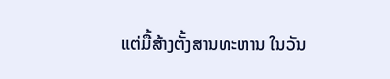ແຕ່ມື້ສ້າງຕັ້ງສານທະຫານ ໃນວັນ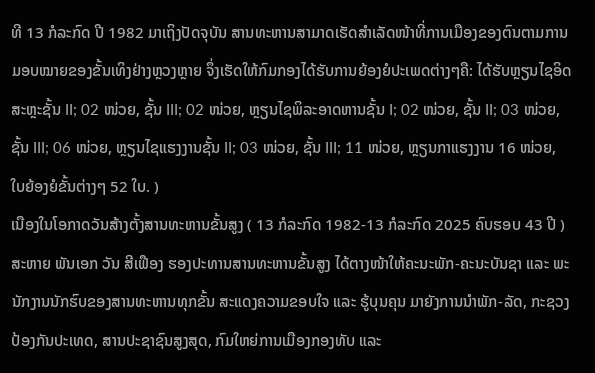ທີ 13 ກໍລະກົດ ປີ 1982 ມາເຖິງປັດຈຸບັນ ສານທະຫານສາມາດເຮັດສໍາເລັດໜ້າທີ່ການເມືອງຂອງຕົນຕາມການມອບໝາຍຂອງຂັ້ນເທິງຢ່າງຫຼວງຫຼາຍ ຈຶ່ງເຮັດໃຫ້ກົມກອງໄດ້ຮັບການຍ້ອງຍໍປະເພດຕ່າງໆຄື: ໄດ້ຮັບຫຼຽນໄຊອິດສະຫຼະຊັ້ນ II; 02 ໜ່ວຍ, ຊັ້ນ III; 02 ໜ່ວຍ, ຫຼຽນໄຊພິລະອາດຫານຊັ້ນ I; 02 ໜ່ວຍ, ຊັ້ນ II; 03 ໜ່ວຍ, ຊັ້ນ III; 06 ໜ່ວຍ, ຫຼຽນໄຊແຮງງານຊັ້ນ II; 03 ໜ່ວຍ, ຊັ້ນ III; 11 ໜ່ວຍ, ຫຼຽນກາແຮງງານ 16 ໜ່ວຍ, ໃບຍ້ອງຍໍຂັ້ນຕ່າງໆ 52 ໃບ. )
ເນືອງໃນໂອກາດວັນສ້າງຕັ້ງສານທະຫານຂັ້ນສູງ ( 13 ກໍລະກົດ 1982-13 ກໍລະກົດ 2025 ຄົບຮອບ 43 ປີ ) ສະຫາຍ ພັນເອກ ວັນ ສີເຟືອງ ຮອງປະທານສານທະຫານຂັ້ນສູງ ໄດ້ຕາງໜ້າໃຫ້ຄະນະພັກ-ຄະນະບັນຊາ ແລະ ພະນັກງານນັກຮົບຂອງສານທະຫານທຸກຂັ້ນ ສະແດງຄວາມຂອບໃຈ ແລະ ຮູ້ບຸນຄຸນ ມາຍັງການນໍາພັກ-ລັດ, ກະຊວງປ້ອງກັນປະເທດ, ສານປະຊາຊົນສູງສຸດ, ກົມໃຫຍ່ການເມືອງກອງທັບ ແລະ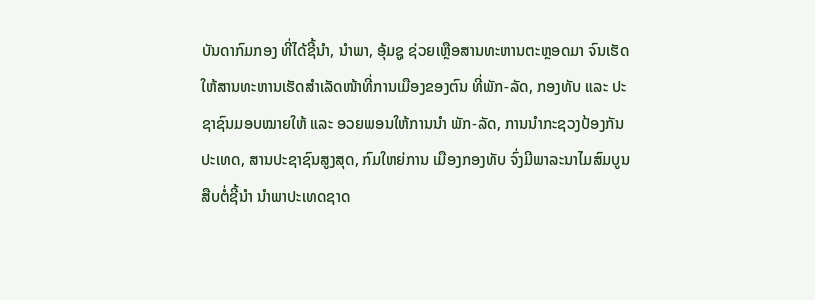ບັນດາກົມກອງ ທີ່ໄດ້ຊີ້ນໍາ, ນໍາພາ, ອຸ້ມຊູ ຊ່ວຍເຫຼືອສານທະຫານຕະຫຼອດມາ ຈົນເຮັດໃຫ້ສານທະຫານເຮັດສຳເລັດໜ້າທີ່ການເມືອງຂອງຕົນ ທີ່ພັກ-ລັດ, ກອງທັບ ແລະ ປະຊາຊົນມອບໝາຍໃຫ້ ແລະ ອວຍພອນໃຫ້ການນໍາ ພັກ-ລັດ, ການນໍາກະຊວງປ້ອງກັນປະເທດ, ສານປະຊາຊົນສູງສຸດ, ກົມໃຫຍ່ການ ເມືອງກອງທັບ ຈົ່ງມີພາລະນາໄມສົມບູນສືບຕໍ່ຊີ້ນໍາ ນໍາພາປະເທດຊາດ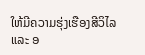ໃຫ້ມີຄວາມຮຸ່ງເຮືອງສີວິໄລ ແລະ ອ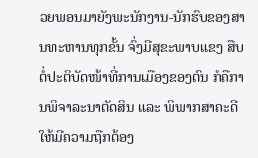ວຍພອນມາຍັງພະນັກງານ-ນັກຮົບຂອງສານທະຫານທຸກຂັ້ນ ຈົ່ງມີສຸຂະພາບແຂງ ສືບຕໍ່ປະຕິບັດໜ້າທີ່ການເມືອງຂອງຕົນ ກໍຄືການພິຈາລະນາຕັດສິນ ແລະ ພິພາກສາຄະດີ ໃຫ້ມີຄວາມຖືກຕ້ອງ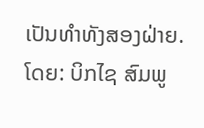ເປັນທໍາທັງສອງຝ່າຍ.
ໂດຍ: ບິກໄຊ ສົມພູ